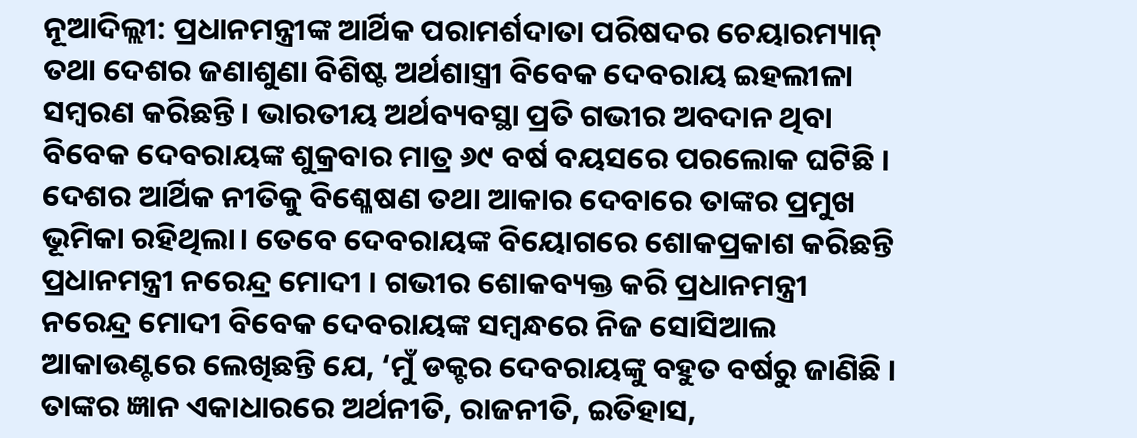ନୂଆଦିଲ୍ଲୀ: ପ୍ରଧାନମନ୍ତ୍ରୀଙ୍କ ଆର୍ଥିକ ପରାମର୍ଶଦାତା ପରିଷଦର ଚେୟାରମ୍ୟାନ୍ ତଥା ଦେଶର ଜଣାଶୁଣା ବିଶିଷ୍ଟ ଅର୍ଥଶାସ୍ତ୍ରୀ ବିବେକ ଦେବରାୟ ଇହଲୀଳା ସମ୍ବରଣ କରିଛନ୍ତି । ଭାରତୀୟ ଅର୍ଥବ୍ୟବସ୍ଥା ପ୍ରତି ଗଭୀର ଅବଦାନ ଥିବା ବିବେକ ଦେବରାୟଙ୍କ ଶୁକ୍ରବାର ମାତ୍ର ୬୯ ବର୍ଷ ବୟସରେ ପରଲୋକ ଘଟିଛି । ଦେଶର ଆର୍ଥିକ ନୀତିକୁ ବିଶ୍ଳେଷଣ ତଥା ଆକାର ଦେବାରେ ତାଙ୍କର ପ୍ରମୁଖ ଭୂମିକା ରହିଥିଲା। ତେବେ ଦେବରାୟଙ୍କ ବିୟୋଗରେ ଶୋକପ୍ରକାଶ କରିଛନ୍ତି ପ୍ରଧାନମନ୍ତ୍ରୀ ନରେନ୍ଦ୍ର ମୋଦୀ । ଗଭୀର ଶୋକବ୍ୟକ୍ତ କରି ପ୍ରଧାନମନ୍ତ୍ରୀ ନରେନ୍ଦ୍ର ମୋଦୀ ବିବେକ ଦେବରାୟଙ୍କ ସମ୍ବନ୍ଧରେ ନିଜ ସୋସିଆଲ ଆକାଉଣ୍ଟରେ ଲେଖିଛନ୍ତି ଯେ, ‘ମୁଁ ଡକ୍ଟର ଦେବରାୟଙ୍କୁ ବହୁତ ବର୍ଷରୁ ଜାଣିଛି । ତାଙ୍କର ଜ୍ଞାନ ଏକାଧାରରେ ଅର୍ଥନୀତି, ରାଜନୀତି, ଇତିହାସ,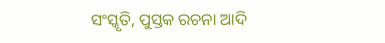ସଂସ୍କୃତି, ପୁସ୍ତକ ରଚନା ଆଦି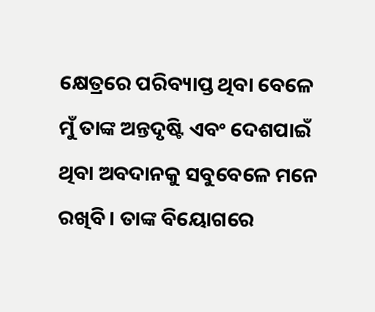କ୍ଷେତ୍ରରେ ପରିବ୍ୟାପ୍ତ ଥିବା ବେଳେ ମୁଁ ତାଙ୍କ ଅନ୍ତଦୃଷ୍ଟି ଏବଂ ଦେଶପାଇଁ ଥିବା ଅବଦାନକୁ ସବୁବେଳେ ମନେ ରଖିବି । ତାଙ୍କ ବିୟୋଗରେ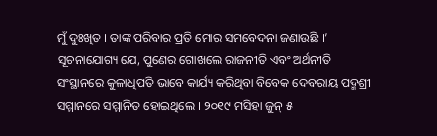ମୁଁ ଦୁଃଖିତ । ତାଙ୍କ ପରିବାର ପ୍ରତି ମୋର ସମବେଦନା ଜଣାଉଛି ।’
ସୂଚନାଯୋଗ୍ୟ ଯେ, ପୁଣେର ଗୋଖଲେ ରାଜନୀତି ଏବଂ ଅର୍ଥନୀତି ସଂସ୍ଥାନରେ କୁଳାଧିପତି ଭାବେ କାର୍ଯ୍ୟ କରିଥିବା ବିବେକ ଦେବରାୟ ପଦ୍ମଶ୍ରୀ ସମ୍ମାନରେ ସମ୍ମାନିତ ହୋଇଥିଲେ । ୨୦୧୯ ମସିହା ଜୁନ୍ ୫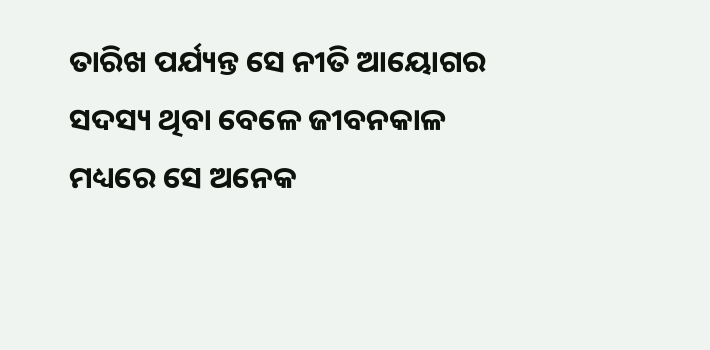ତାରିଖ ପର୍ଯ୍ୟନ୍ତ ସେ ନୀତି ଆୟୋଗର ସଦସ୍ୟ ଥିବା ବେଳେ ଜୀବନକାଳ ମଧ୍ୟରେ ସେ ଅନେକ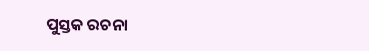ପୁସ୍ତକ ରଚନା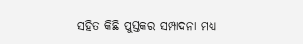ସହିତ କିଛି ପୁସ୍ତକର ସମ୍ପାଦନା ମଧ୍ୟ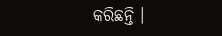କରିଛନ୍ତି ।